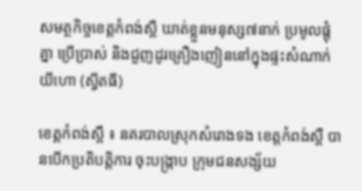សមត្ថកិច្ចខេត្តកំពង់ស្ពឺ ឃាត់ខ្លួនមនុស្ស៧នាក់ ប្រមូលផ្តុំគ្នា ប្រើប្រាស់ និងជួញដូរគ្រឿងញៀននៅក្នុងផ្ទះសំណាក់យីហោ (ស្វីតធី)

ខេត្តកំពង់ស្ពឺ ៖ នគរបាលស្រុកសំរោងទង ខេត្តកំពង់ស្ពឺ បានបើកប្រតិបត្តិការ ចុះបង្ក្រាប ក្រុមជនសង្ស័យ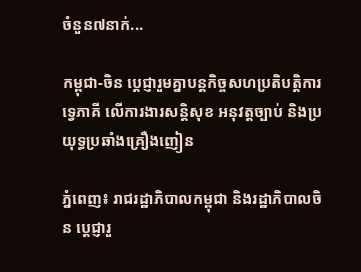ចំនួន៧នាក់...

កម្ពុជា-ចិន ប្ដេជ្ញារួមគ្នាបន្ដកិច្ចសហប្រតិបត្តិការទ្វេភាគី លើការងារសន្ដិសុខ អនុវត្តច្បាប់ និងប្រយុទ្ធប្រឆាំងគ្រឿងញៀន

ភ្នំពេញ៖ រាជរដ្ឋាភិបាលកម្ពុជា និងរដ្ឋាភិបាលចិន ប្ដេជ្ញារួ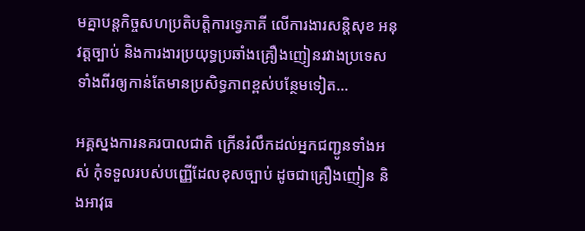មគ្នាបន្ដកិច្ចសហប្រតិបត្តិការទ្វេភាគី លើការងារសន្ដិសុខ អនុវត្តច្បាប់ និងការងារប្រយុទ្ធប្រឆាំងគ្រឿងញៀនរវាងប្រទេសទាំងពីរឲ្យកាន់តែមានប្រសិទ្ធភាពខ្ពស់បន្ថែមទៀត...

អគ្គស្នងការនគរបាលជាតិ ក្រើនរំលឹកដល់អ្នកជញ្ជូនទាំងអស់ កុំទទួលរបស់បញ្ញើដែលខុសច្បាប់ ដូចជាគ្រឿងញៀន និងអាវុធ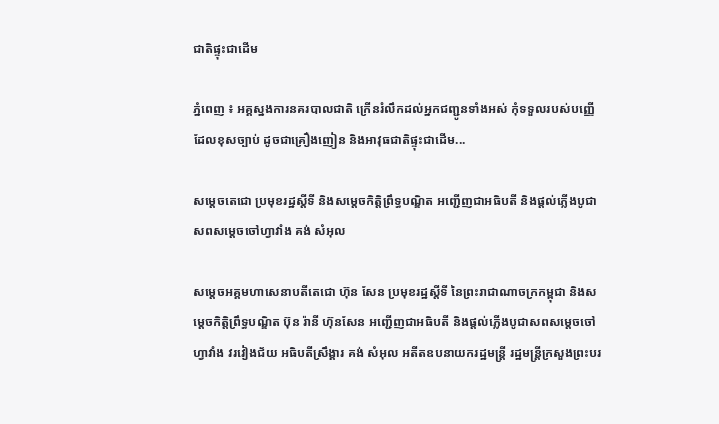ជាតិផ្ទុះជាដើម

ភ្នំពេញ ៖ អគ្គស្នងការនគរបាលជាតិ ក្រើនរំលឹកដល់អ្នកជញ្ជូនទាំងអស់ កុំទទួលរបស់បញ្ញើដែលខុសច្បាប់ ដូចជាគ្រឿងញៀន និងអាវុធជាតិផ្ទុះជាដើម...

សម្តេចតេជោ ប្រមុខរដ្ឋស្តីទី និងសម្តេចកិត្តិព្រឹទ្ធបណ្ឌិត អញ្ជើញជាអធិបតី និងផ្តល់ភ្លើងបូជាសពសម្តេចចៅហ្វាវាំង គង់ សំអុល

សម្តេចអគ្គមហាសេនាបតីតេជោ ហ៊ុន សែន ប្រមុខរដ្ឋស្តីទី នៃព្រះរាជាណាចក្រកម្ពុជា និងសម្តេចកិត្តិព្រឹទ្ធបណ្ឌិត ប៊ុន រ៉ានី ហ៊ុនសែន អញ្ជើញជាអធិបតី និងផ្តល់ភ្លើងបូជាសពសម្តេចចៅហ្វាវាំង វរវៀងជ័យ អធិបតីស្រឹង្គារ គង់ សំអុល អតីតឧបនាយករដ្ឋមន្ត្រី រដ្ឋមន្ត្រីក្រសួងព្រះបរ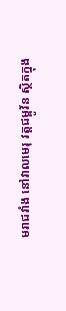មរាជវាំង នៅវាលមេរុ វត្តជម្ពូវ័ន ស្ថិតក្នុង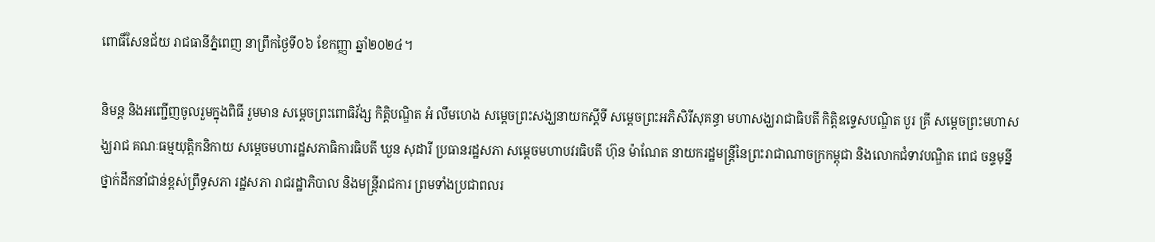ពោធិ៍សែនជ័យ រាជធានីភ្នំពេញ នាព្រឹកថ្ងៃទី០៦ ខែកញ្ញា ឆ្នាំ២០២៤។

និមន្ត និងអញ្ជើញចូលរួមក្នុងពិធី រួមមាន សម្តេចព្រះពោធិវ័ង្ស កិត្តិបណ្ឌិត អំ លឹមហេង សម្តេចព្រះសង្ឃនាយកស្តីទី សម្តេចព្រះអភិសិរីសុគន្ធា មហាសង្ឃរាជាធិបតី កិត្តិឧទ្ទេសបណ្ឌិត បួរ គ្រី សម្តេចព្រះមហាសង្ឃរាជ គណៈធម្មយុត្តិកនិកាយ សម្តេចមហារដ្ឋសភាធិការធិបតី ឃួន សុដារី ប្រធានរដ្ឋសភា សម្តេចមហាបវរធិបតី ហ៊ុន ម៉ាណែត នាយករដ្ឋមន្ត្រីនៃព្រះរាជាណាចក្រកម្ពុជា និងលោកជំទាវបណ្ឌិត ពេជ ចន្ទមុន្នី ថ្នាក់ដឹកនាំជាន់ខ្ពស់ព្រឹទ្ធសភា រដ្ឋសភា រាជរដ្ឋាភិបាល និងមន្ត្រីរាជការ ព្រមទាំងប្រជាពលរ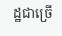ដ្ឋជាច្រើ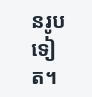នរូបទៀត។